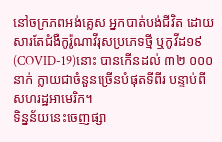នៅចក្រភពអង់គ្លេស អ្នកបាត់បង់ជីវិត ដោយសារតែជំងឺកូរ៉ូណាវីរុសប្រភេទថ្មី ឬកូវីដ១៩ (COVID-19)នោះ បានកើនដល់ ៣២ ០០០ នាក់ ក្លាយជាចំនួនច្រើនបំផុតទីពីរ បន្ទាប់ពីសហរដ្ឋអាមេរិក។
ទិន្នន័យនេះចេញផ្សា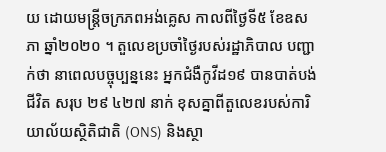យ ដោយមន្ត្រីចក្រភពអង់គ្លេស កាលពីថ្ងៃទី៥ ខែឧសភា ឆ្នាំ២០២០ ។ តួលេខប្រចាំថ្ងៃរបស់រដ្ឋាភិបាល បញ្ជាក់ថា នាពេលបច្ចុប្បន្ននេះ អ្នកជំងឺកូវីដ១៩ បានបាត់បង់ជីវិត សរុប ២៩ ៤២៧ នាក់ ខុសគ្នាពីតួលេខរបស់ការិយាល័យស្ថិតិជាតិ (ONS) និងស្ថា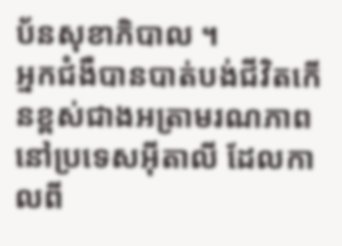ប័នសុខាភិបាល ។
អ្នកជំងឺបានបាត់បង់ជីវិតកើនខ្ពស់ជាងអត្រាមរណភាព នៅប្រទេសអ៊ីតាលី ដែលកាលពី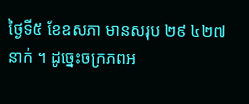ថ្ងៃទី៥ ខែឧសភា មានសរុប ២៩ ៤២៧ នាក់ ។ ដូច្នេះចក្រភពអ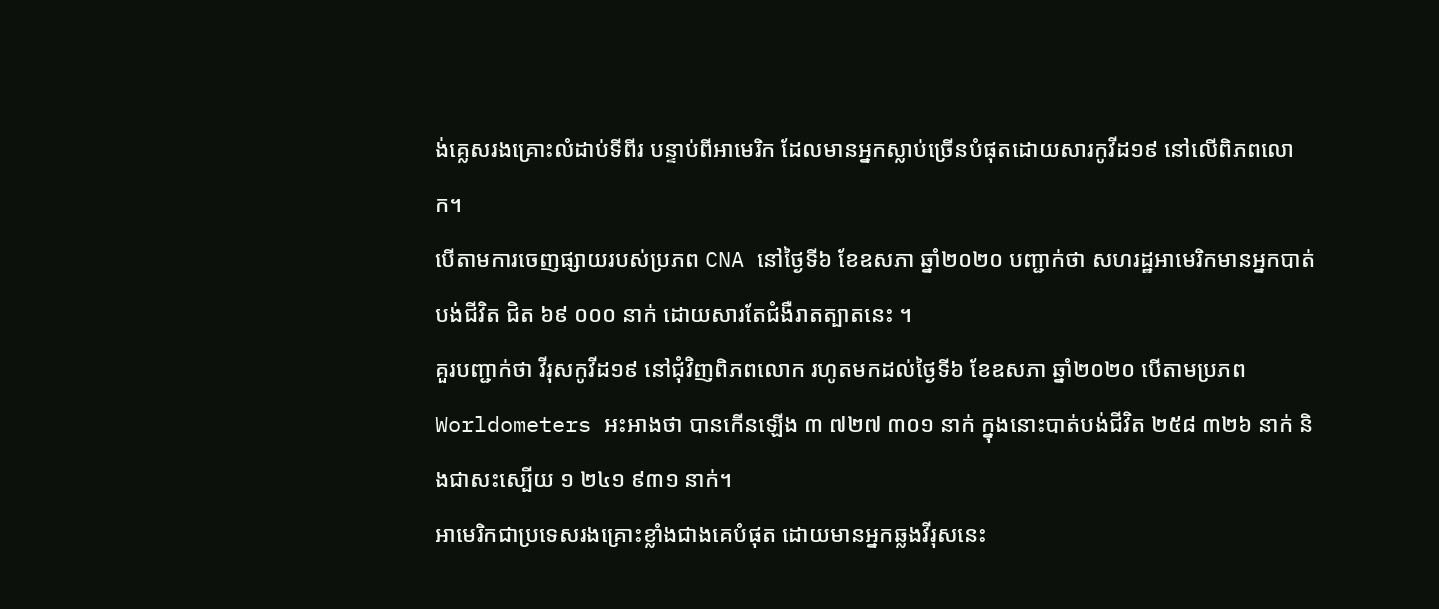ង់គ្លេសរងគ្រោះលំដាប់ទីពីរ បន្ទាប់ពីអាមេរិក ដែលមានអ្នកស្លាប់ច្រើនបំផុតដោយសារកូវីដ១៩ នៅលើពិភពលោក។
បើតាមការចេញផ្សាយរបស់ប្រភព CNA នៅថ្ងៃទី៦ ខែឧសភា ឆ្នាំ២០២០ បញ្ជាក់ថា សហរដ្ឋអាមេរិកមានអ្នកបាត់បង់ជីវិត ជិត ៦៩ ០០០ នាក់ ដោយសារតែជំងឺរាតត្បាតនេះ ។
គួរបញ្ជាក់ថា វីរុសកូវីដ១៩ នៅជុំវិញពិភពលោក រហូតមកដល់ថ្ងៃទី៦ ខែឧសភា ឆ្នាំ២០២០ បើតាមប្រភព Worldometers អះអាងថា បានកើនឡើង ៣ ៧២៧ ៣០១ នាក់ ក្នុងនោះបាត់បង់ជីវិត ២៥៨ ៣២៦ នាក់ និងជាសះស្បើយ ១ ២៤១ ៩៣១ នាក់។
អាមេរិកជាប្រទេសរងគ្រោះខ្លាំងជាងគេបំផុត ដោយមានអ្នកឆ្លងវីរុសនេះ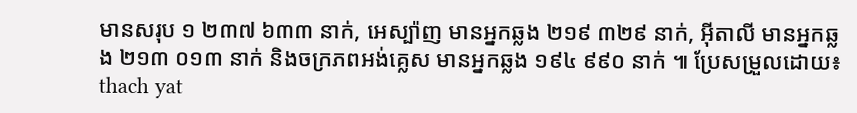មានសរុប ១ ២៣៧ ៦៣៣ នាក់, អេស្ប៉ាញ មានអ្នកឆ្លង ២១៩ ៣២៩ នាក់, អ៊ីតាលី មានអ្នកឆ្លង ២១៣ ០១៣ នាក់ និងចក្រភពអង់គ្លេស មានអ្នកឆ្លង ១៩៤ ៩៩០ នាក់ ៕ ប្រែសម្រួលដោយ៖ thach yat